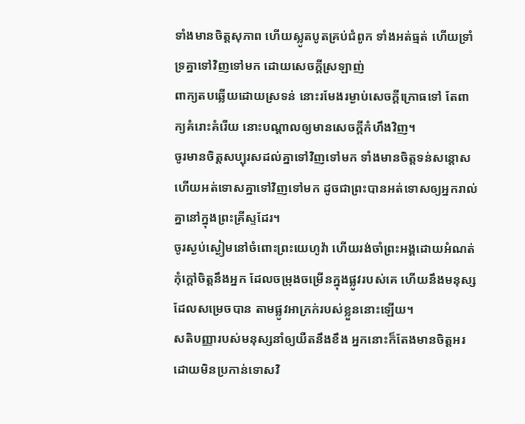ទាំងមានចិត្តសុភាព ហើយស្លូតបូតគ្រប់ជំពូក ទាំងអត់ធ្មត់ ហើយទ្រាំទ្រគ្នាទៅវិញទៅមក ដោយសេចក្ដីស្រឡាញ់
ពាក្យតបឆ្លើយដោយស្រទន់ នោះរមែងរម្ងាប់សេចក្ដីក្រោធទៅ តែពាក្យគំរោះគំរើយ នោះបណ្ដាលឲ្យមានសេចក្ដីកំហឹងវិញ។
ចូរមានចិត្តសប្បុរសដល់គ្នាទៅវិញទៅមក ទាំងមានចិត្តទន់សន្តោស ហើយអត់ទោសគ្នាទៅវិញទៅមក ដូចជាព្រះបានអត់ទោសឲ្យអ្នករាល់គ្នានៅក្នុងព្រះគ្រីស្ទដែរ។
ចូរស្ងប់ស្ងៀមនៅចំពោះព្រះយេហូវ៉ា ហើយរង់ចាំព្រះអង្គដោយអំណត់ កុំក្តៅចិត្តនឹងអ្នក ដែលចម្រុងចម្រើនក្នុងផ្លូវរបស់គេ ហើយនឹងមនុស្សដែលសម្រេចបាន តាមផ្លូវអាក្រក់របស់ខ្លួននោះឡើយ។
សតិបញ្ញារបស់មនុស្សនាំឲ្យយឺតនឹងខឹង អ្នកនោះក៏តែងមានចិត្តអរ ដោយមិនប្រកាន់ទោសវិ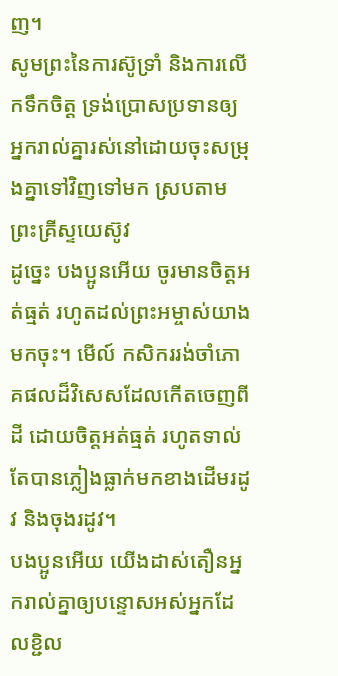ញ។
សូមព្រះនៃការស៊ូទ្រាំ និងការលើកទឹកចិត្ត ទ្រង់ប្រោសប្រទានឲ្យអ្នករាល់គ្នារស់នៅដោយចុះសម្រុងគ្នាទៅវិញទៅមក ស្របតាមព្រះគ្រីស្ទយេស៊ូវ
ដូច្នេះ បងប្អូនអើយ ចូរមានចិត្តអត់ធ្មត់ រហូតដល់ព្រះអម្ចាស់យាងមកចុះ។ មើល៍ កសិកររង់ចាំភោគផលដ៏វិសេសដែលកើតចេញពីដី ដោយចិត្តអត់ធ្មត់ រហូតទាល់តែបានភ្លៀងធ្លាក់មកខាងដើមរដូវ និងចុងរដូវ។
បងប្អូនអើយ យើងដាស់តឿនអ្នករាល់គ្នាឲ្យបន្ទោសអស់អ្នកដែលខ្ជិល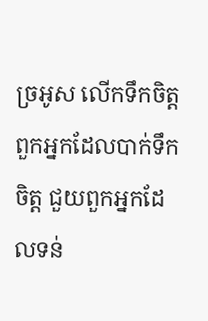ច្រអូស លើកទឹកចិត្តពួកអ្នកដែលបាក់ទឹកចិត្ត ជួយពួកអ្នកដែលទន់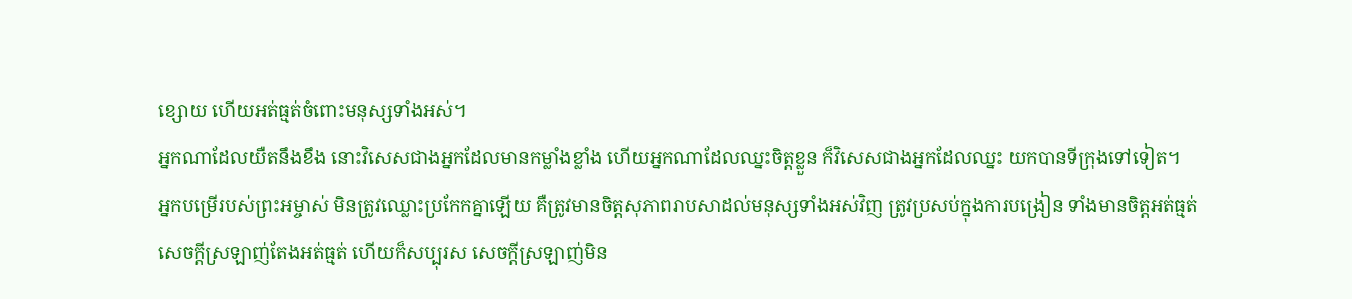ខ្សោយ ហើយអត់ធ្មត់ចំពោះមនុស្សទាំងអស់។
អ្នកណាដែលយឺតនឹងខឹង នោះវិសេសជាងអ្នកដែលមានកម្លាំងខ្លាំង ហើយអ្នកណាដែលឈ្នះចិត្តខ្លួន ក៏វិសេសជាងអ្នកដែលឈ្នះ យកបានទីក្រុងទៅទៀត។
អ្នកបម្រើរបស់ព្រះអម្ចាស់ មិនត្រូវឈ្លោះប្រកែកគ្នាឡើយ គឺត្រូវមានចិត្តសុភាពរាបសាដល់មនុស្សទាំងអស់វិញ ត្រូវប្រសប់ក្នុងការបង្រៀន ទាំងមានចិត្តអត់ធ្មត់
សេចក្តីស្រឡាញ់តែងអត់ធ្មត់ ហើយក៏សប្បុរស សេចក្តីស្រឡាញ់មិន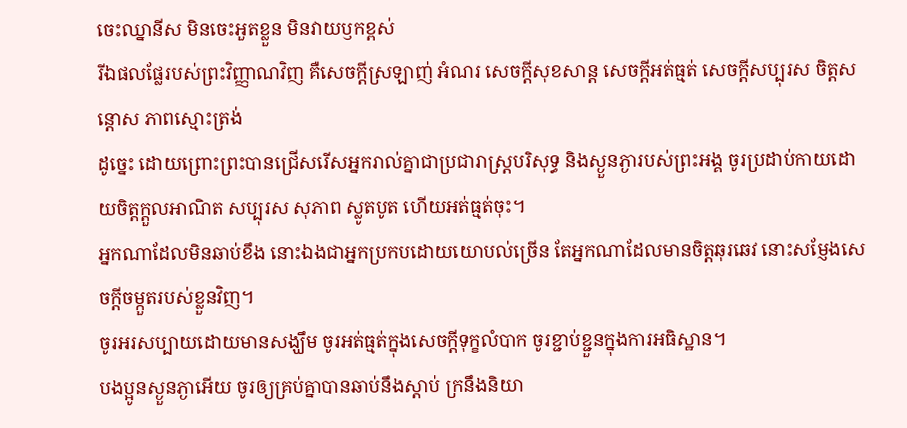ចេះឈ្នានីស មិនចេះអួតខ្លួន មិនវាយឫកខ្ពស់
រីឯផលផ្លែរបស់ព្រះវិញ្ញាណវិញ គឺសេចក្ដីស្រឡាញ់ អំណរ សេចក្ដីសុខសាន្ត សេចក្ដីអត់ធ្មត់ សេចក្ដីសប្បុរស ចិត្តសន្ដោស ភាពស្មោះត្រង់
ដូច្នេះ ដោយព្រោះព្រះបានជ្រើសរើសអ្នករាល់គ្នាជាប្រជារាស្រ្តបរិសុទ្ធ និងស្ងួនភ្ងារបស់ព្រះអង្គ ចូរប្រដាប់កាយដោយចិត្តក្តួលអាណិត សប្បុរស សុភាព ស្លូតបូត ហើយអត់ធ្មត់ចុះ។
អ្នកណាដែលមិនឆាប់ខឹង នោះឯងជាអ្នកប្រកបដោយយោបល់ច្រើន តែអ្នកណាដែលមានចិត្តឆុរឆេវ នោះសម្ញែងសេចក្ដីចម្កួតរបស់ខ្លួនវិញ។
ចូរអរសប្បាយដោយមានសង្ឃឹម ចូរអត់ធ្មត់ក្នុងសេចក្តីទុក្ខលំបាក ចូរខ្ជាប់ខ្ជួនក្នុងការអធិស្ឋាន។
បងប្អូនស្ងួនភ្ងាអើយ ចូរឲ្យគ្រប់គ្នាបានឆាប់នឹងស្តាប់ ក្រនឹងនិយា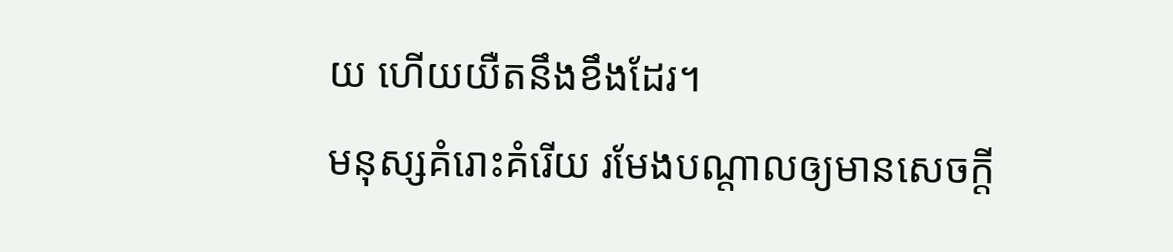យ ហើយយឺតនឹងខឹងដែរ។
មនុស្សគំរោះគំរើយ រមែងបណ្ដាលឲ្យមានសេចក្ដី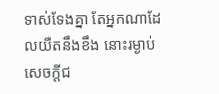ទាស់ទែងគ្នា តែអ្នកណាដែលយឺតនឹងខឹង នោះរម្ងាប់សេចក្ដីជ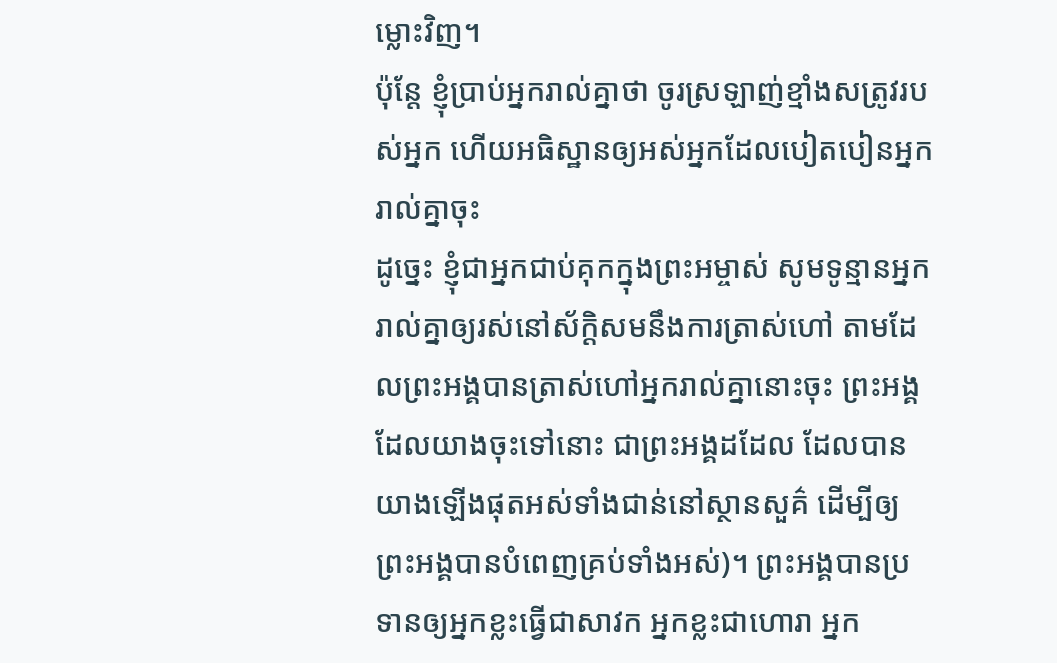ម្លោះវិញ។
ប៉ុន្តែ ខ្ញុំប្រាប់អ្នករាល់គ្នាថា ចូរស្រឡាញ់ខ្មាំងសត្រូវរបស់អ្នក ហើយអធិស្ឋានឲ្យអស់អ្នកដែលបៀតបៀនអ្នករាល់គ្នាចុះ
ដូច្នេះ ខ្ញុំជាអ្នកជាប់គុកក្នុងព្រះអម្ចាស់ សូមទូន្មានអ្នករាល់គ្នាឲ្យរស់នៅស័ក្ដិសមនឹងការត្រាស់ហៅ តាមដែលព្រះអង្គបានត្រាស់ហៅអ្នករាល់គ្នានោះចុះ ព្រះអង្គដែលយាងចុះទៅនោះ ជាព្រះអង្គដដែល ដែលបានយាងឡើងផុតអស់ទាំងជាន់នៅស្ថានសួគ៌ ដើម្បីឲ្យព្រះអង្គបានបំពេញគ្រប់ទាំងអស់)។ ព្រះអង្គបានប្រទានឲ្យអ្នកខ្លះធ្វើជាសាវក អ្នកខ្លះជាហោរា អ្នក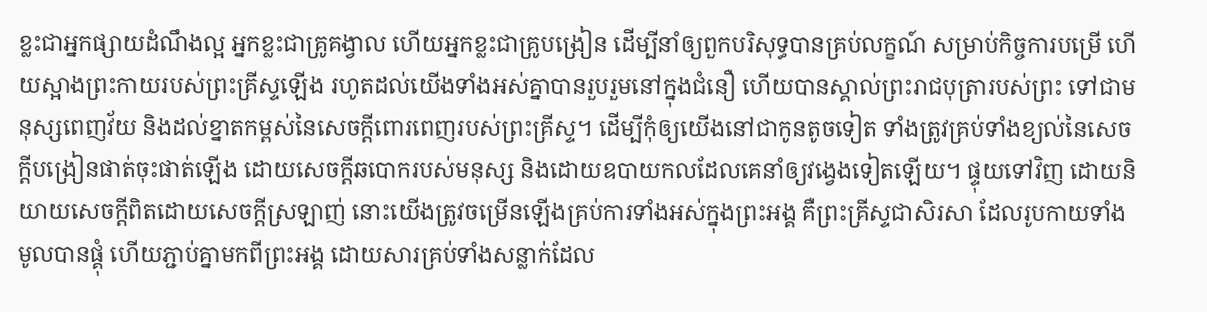ខ្លះជាអ្នកផ្សាយដំណឹងល្អ អ្នកខ្លះជាគ្រូគង្វាល ហើយអ្នកខ្លះជាគ្រូបង្រៀន ដើម្បីនាំឲ្យពួកបរិសុទ្ធបានគ្រប់លក្ខណ៍ សម្រាប់កិច្ចការបម្រើ ហើយស្អាងព្រះកាយរបស់ព្រះគ្រីស្ទឡើង រហូតដល់យើងទាំងអស់គ្នាបានរួបរួមនៅក្នុងជំនឿ ហើយបានស្គាល់ព្រះរាជបុត្រារបស់ព្រះ ទៅជាមនុស្សពេញវ័យ និងដល់ខ្នាតកម្ពស់នៃសេចក្តីពោរពេញរបស់ព្រះគ្រីស្ទ។ ដើម្បីកុំឲ្យយើងនៅជាកូនតូចទៀត ទាំងត្រូវគ្រប់ទាំងខ្យល់នៃសេចក្តីបង្រៀនផាត់ចុះផាត់ឡើង ដោយសេចក្តីឆបោករបស់មនុស្ស និងដោយឧបាយកលដែលគេនាំឲ្យវង្វេងទៀតឡើយ។ ផ្ទុយទៅវិញ ដោយនិយាយសេចក្តីពិតដោយសេចក្តីស្រឡាញ់ នោះយើងត្រូវចម្រើនឡើងគ្រប់ការទាំងអស់ក្នុងព្រះអង្គ គឺព្រះគ្រីស្ទជាសិរសា ដែលរូបកាយទាំងមូលបានផ្គុំ ហើយភ្ជាប់គ្នាមកពីព្រះអង្គ ដោយសារគ្រប់ទាំងសន្លាក់ដែល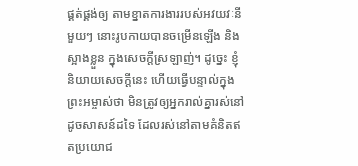ផ្គត់ផ្គង់ឲ្យ តាមខ្នាតការងាររបស់អវយវៈនីមួយៗ នោះរូបកាយបានចម្រើនឡើង និងស្អាងខ្លួន ក្នុងសេចក្តីស្រឡាញ់។ ដូច្នេះ ខ្ញុំនិយាយសេចក្តីនេះ ហើយធ្វើបន្ទាល់ក្នុងព្រះអម្ចាស់ថា មិនត្រូវឲ្យអ្នករាល់គ្នារស់នៅដូចសាសន៍ដទៃ ដែលរស់នៅតាមគំនិតឥតប្រយោជ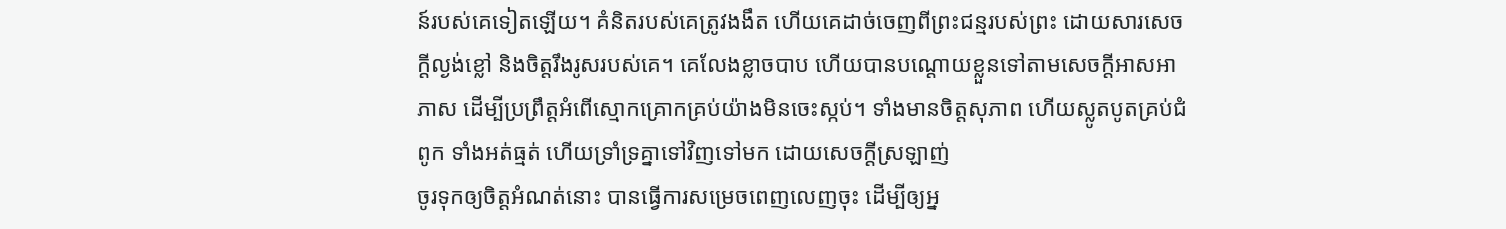ន៍របស់គេទៀតឡើយ។ គំនិតរបស់គេត្រូវងងឹត ហើយគេដាច់ចេញពីព្រះជន្មរបស់ព្រះ ដោយសារសេចក្តីល្ងង់ខ្លៅ និងចិត្តរឹងរូសរបស់គេ។ គេលែងខ្លាចបាប ហើយបានបណ្ដោយខ្លួនទៅតាមសេចក្តីអាសអាភាស ដើម្បីប្រព្រឹត្តអំពើស្មោកគ្រោកគ្រប់យ៉ាងមិនចេះស្កប់។ ទាំងមានចិត្តសុភាព ហើយស្លូតបូតគ្រប់ជំពូក ទាំងអត់ធ្មត់ ហើយទ្រាំទ្រគ្នាទៅវិញទៅមក ដោយសេចក្ដីស្រឡាញ់
ចូរទុកឲ្យចិត្តអំណត់នោះ បានធ្វើការសម្រេចពេញលេញចុះ ដើម្បីឲ្យអ្ន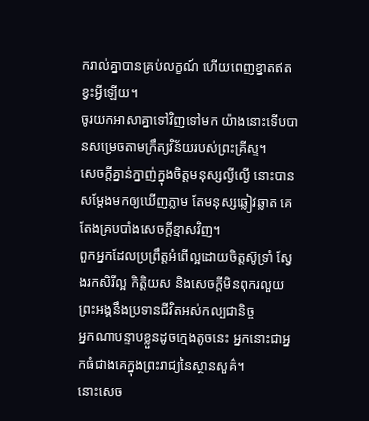ករាល់គ្នាបានគ្រប់លក្ខណ៍ ហើយពេញខ្នាតឥតខ្វះអ្វីឡើយ។
ចូរយកអាសាគ្នាទៅវិញទៅមក យ៉ាងនោះទើបបានសម្រេចតាមក្រឹត្យវិន័យរបស់ព្រះគ្រីស្ទ។
សេចក្ដីគ្នាន់ក្នាញ់ក្នុងចិត្តមនុស្សល្ងីល្ងើ នោះបានសម្ដែងមកឲ្យឃើញភ្លាម តែមនុស្សឆ្លៀវឆ្លាត គេតែងគ្របបាំងសេចក្ដីខ្មាសវិញ។
ពួកអ្នកដែលប្រព្រឹត្តអំពើល្អដោយចិត្តស៊ូទ្រាំ ស្វែងរកសិរីល្អ កិត្តិយស និងសេចក្តីមិនពុករលួយ ព្រះអង្គនឹងប្រទានជីវិតអស់កល្បជានិច្ច
អ្នកណាបន្ទាបខ្លួនដូចក្មេងតូចនេះ អ្នកនោះជាអ្នកធំជាងគេក្នុងព្រះរាជ្យនៃស្ថានសួគ៌។
នោះសេច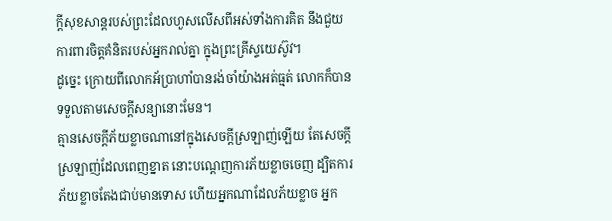ក្ដីសុខសាន្តរបស់ព្រះដែលហួសលើសពីអស់ទាំងការគិត នឹងជួយការពារចិត្តគំនិតរបស់អ្នករាល់គ្នា ក្នុងព្រះគ្រីស្ទយេស៊ូវ។
ដូច្នេះ ក្រោយពីលោកអ័ប្រាហាំបានរង់ចាំយ៉ាងអត់ធ្មត់ លោកក៏បានទទួលតាមសេចក្ដីសន្យានោះមែន។
គ្មានសេចក្ដីភ័យខ្លាចណានៅក្នុងសេចក្ដីស្រឡាញ់ឡើយ តែសេចក្ដីស្រឡាញ់ដែលពេញខ្នាត នោះបណ្តេញការភ័យខ្លាចចេញ ដ្បិតការភ័យខ្លាចតែងជាប់មានទោស ហើយអ្នកណាដែលភ័យខ្លាច អ្នក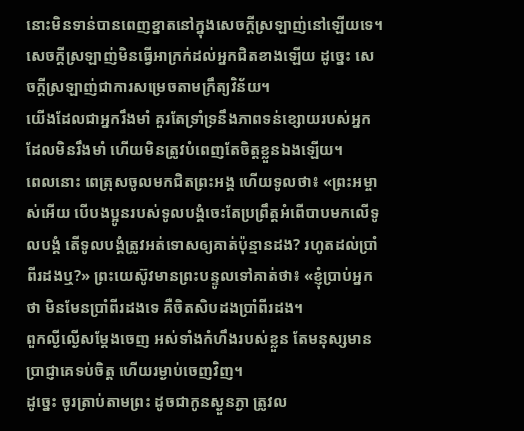នោះមិនទាន់បានពេញខ្នាតនៅក្នុងសេចក្ដីស្រឡាញ់នៅឡើយទេ។
សេចក្តីស្រឡាញ់មិនធ្វើអាក្រក់ដល់អ្នកជិតខាងឡើយ ដូច្នេះ សេចក្តីស្រឡាញ់ជាការសម្រេចតាមក្រឹត្យវិន័យ។
យើងដែលជាអ្នករឹងមាំ គួរតែទ្រាំទ្រនឹងភាពទន់ខ្សោយរបស់អ្នកដែលមិនរឹងមាំ ហើយមិនត្រូវបំពេញតែចិត្តខ្លួនឯងឡើយ។
ពេលនោះ ពេត្រុសចូលមកជិតព្រះអង្គ ហើយទូលថា៖ «ព្រះអម្ចាស់អើយ បើបងប្អូនរបស់ទូលបង្គំចេះតែប្រព្រឹត្តអំពើបាបមកលើទូលបង្គំ តើទូលបង្គំត្រូវអត់ទោសឲ្យគាត់ប៉ុន្មានដង? រហូតដល់ប្រាំពីរដងឬ?» ព្រះយេស៊ូវមានព្រះបន្ទូលទៅគាត់ថា៖ «ខ្ញុំប្រាប់អ្នកថា មិនមែនប្រាំពីរដងទេ គឺចិតសិបដងប្រាំពីរដង។
ពួកល្ងីល្ងើសម្ដែងចេញ អស់ទាំងកំហឹងរបស់ខ្លួន តែមនុស្សមានប្រាជ្ញាគេទប់ចិត្ត ហើយរម្ងាប់ចេញវិញ។
ដូច្នេះ ចូរត្រាប់តាមព្រះ ដូចជាកូនស្ងួនភ្ងា ត្រូវល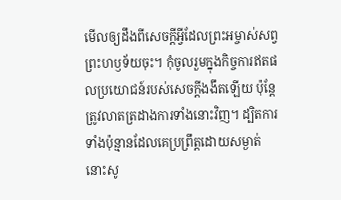មើលឲ្យដឹងពីសេចក្តីអ្វីដែលព្រះអម្ចាស់សព្វព្រះហឫទ័យចុះ។ កុំចូលរួមក្នុងកិច្ចការឥតផលប្រយោជន៍របស់សេចក្តីងងឹតឡើយ ប៉ុន្តែ ត្រូវលាតត្រដាងការទាំងនោះវិញ។ ដ្បិតការទាំងប៉ុន្មានដែលគេប្រព្រឹត្តដោយសម្ងាត់ នោះសូ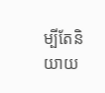ម្បីតែនិយាយ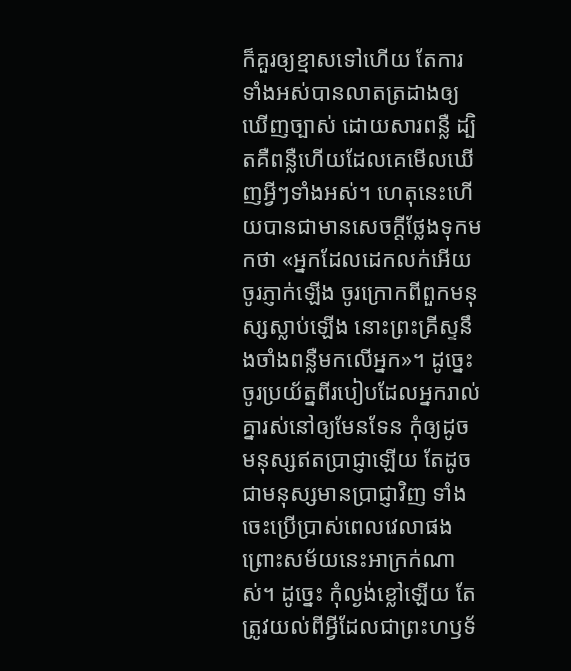ក៏គួរឲ្យខ្មាសទៅហើយ តែការទាំងអស់បានលាតត្រដាងឲ្យឃើញច្បាស់ ដោយសារពន្លឺ ដ្បិតគឺពន្លឺហើយដែលគេមើលឃើញអ្វីៗទាំងអស់។ ហេតុនេះហើយបានជាមានសេចក្ដីថ្លែងទុកមកថា «អ្នកដែលដេកលក់អើយ ចូរភ្ញាក់ឡើង ចូរក្រោកពីពួកមនុស្សស្លាប់ឡើង នោះព្រះគ្រីស្ទនឹងចាំងពន្លឺមកលើអ្នក»។ ដូច្នេះ ចូរប្រយ័ត្នពីរបៀបដែលអ្នករាល់គ្នារស់នៅឲ្យមែនទែន កុំឲ្យដូចមនុស្សឥតប្រាជ្ញាឡើយ តែដូចជាមនុស្សមានប្រាជ្ញាវិញ ទាំងចេះប្រើប្រាស់ពេលវេលាផង ព្រោះសម័យនេះអាក្រក់ណាស់។ ដូច្នេះ កុំល្ងង់ខ្លៅឡើយ តែត្រូវយល់ពីអ្វីដែលជាព្រះហឫទ័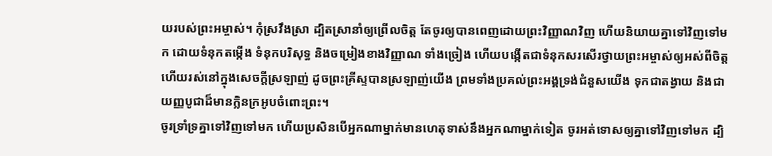យរបស់ព្រះអម្ចាស់។ កុំស្រវឹងស្រា ដ្បិតស្រានាំឲ្យព្រើលចិត្ត តែចូរឲ្យបានពេញដោយព្រះវិញ្ញាណវិញ ហើយនិយាយគ្នាទៅវិញទៅមក ដោយទំនុកតម្កើង ទំនុកបរិសុទ្ធ និងចម្រៀងខាងវិញ្ញាណ ទាំងច្រៀង ហើយបង្កើតជាទំនុកសរសើរថ្វាយព្រះអម្ចាស់ឲ្យអស់ពីចិត្ត ហើយរស់នៅក្នុងសេចក្តីស្រឡាញ់ ដូចព្រះគ្រីស្ទបានស្រឡាញ់យើង ព្រមទាំងប្រគល់ព្រះអង្គទ្រង់ជំនួសយើង ទុកជាតង្វាយ និងជាយញ្ញបូជាដ៏មានក្លិនក្រអូបចំពោះព្រះ។
ចូរទ្រាំទ្រគ្នាទៅវិញទៅមក ហើយប្រសិនបើអ្នកណាម្នាក់មានហេតុទាស់នឹងអ្នកណាម្នាក់ទៀត ចូរអត់ទោសឲ្យគ្នាទៅវិញទៅមក ដ្បិ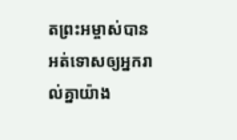តព្រះអម្ចាស់បានអត់ទោសឲ្យអ្នករាល់គ្នាយ៉ាង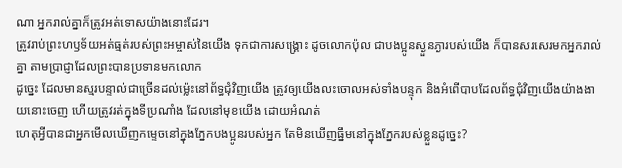ណា អ្នករាល់គ្នាក៏ត្រូវអត់ទោសយ៉ាងនោះដែរ។
ត្រូវរាប់ព្រះហឫទ័យអត់ធ្មត់របស់ព្រះអម្ចាស់នៃយើង ទុកជាការសង្គ្រោះ ដូចលោកប៉ុល ជាបងប្អូនស្ងួនភ្ងារបស់យើង ក៏បានសរសេរមកអ្នករាល់គ្នា តាមប្រាជ្ញាដែលព្រះបានប្រទានមកលោក
ដូច្នេះ ដែលមានស្មរបន្ទាល់ជាច្រើនដល់ម៉្លេះនៅព័ទ្ធជុំវិញយើង ត្រូវឲ្យយើងលះចោលអស់ទាំងបន្ទុក និងអំពើបាបដែលព័ទ្ធជុំវិញយើងយ៉ាងងាយនោះចេញ ហើយត្រូវរត់ក្នុងទីប្រណាំង ដែលនៅមុខយើង ដោយអំណត់
ហេតុអ្វីបានជាអ្នកមើលឃើញកម្ទេចនៅក្នុងភ្នែកបងប្អូនរបស់អ្នក តែមិនឃើញធ្នឹមនៅក្នុងភ្នែករបស់ខ្លួនដូច្នេះ?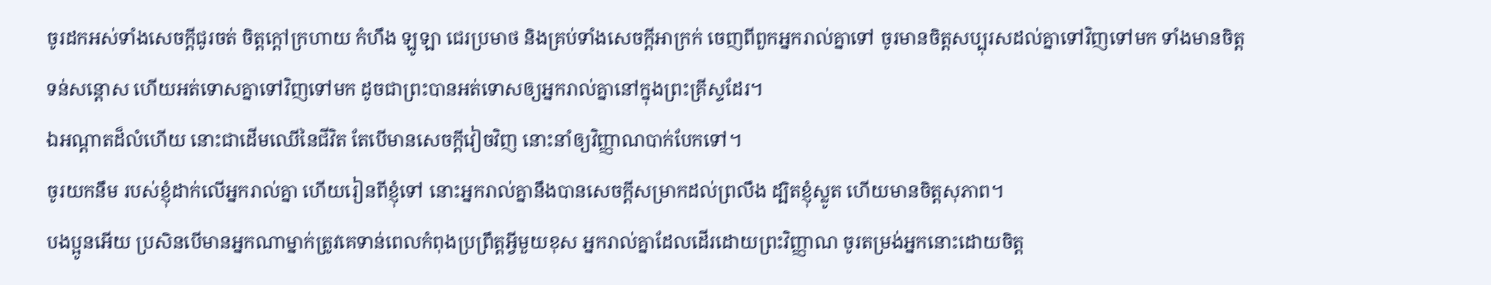ចូរដកអស់ទាំងសេចក្តីជូរចត់ ចិត្តក្តៅក្រហាយ កំហឹង ឡូឡា ជេរប្រមាថ និងគ្រប់ទាំងសេចក្តីអាក្រក់ ចេញពីពួកអ្នករាល់គ្នាទៅ ចូរមានចិត្តសប្បុរសដល់គ្នាទៅវិញទៅមក ទាំងមានចិត្តទន់សន្តោស ហើយអត់ទោសគ្នាទៅវិញទៅមក ដូចជាព្រះបានអត់ទោសឲ្យអ្នករាល់គ្នានៅក្នុងព្រះគ្រីស្ទដែរ។
ឯអណ្ដាតដ៏លំហើយ នោះជាដើមឈើនៃជីវិត តែបើមានសេចក្ដីវៀចវិញ នោះនាំឲ្យវិញ្ញាណបាក់បែកទៅ។
ចូរយកនឹម របស់ខ្ញុំដាក់លើអ្នករាល់គ្នា ហើយរៀនពីខ្ញុំទៅ នោះអ្នករាល់គ្នានឹងបានសេចក្តីសម្រាកដល់ព្រលឹង ដ្បិតខ្ញុំស្លូត ហើយមានចិត្តសុភាព។
បងប្អូនអើយ ប្រសិនបើមានអ្នកណាម្នាក់ត្រូវគេទាន់ពេលកំពុងប្រព្រឹត្តអ្វីមួយខុស អ្នករាល់គ្នាដែលដើរដោយព្រះវិញ្ញាណ ចូរតម្រង់អ្នកនោះដោយចិត្ត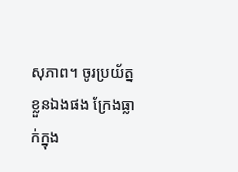សុភាព។ ចូរប្រយ័ត្នខ្លួនឯងផង ក្រែងធ្លាក់ក្នុង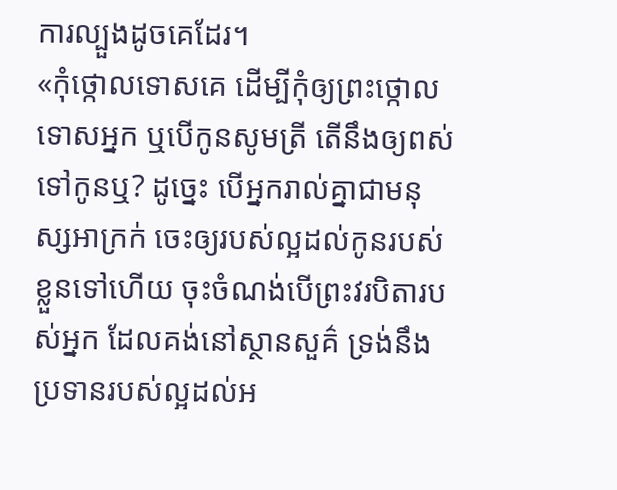ការល្បួងដូចគេដែរ។
«កុំថ្កោលទោសគេ ដើម្បីកុំឲ្យព្រះថ្កោលទោសអ្នក ឬបើកូនសូមត្រី តើនឹងឲ្យពស់ទៅកូនឬ? ដូច្នេះ បើអ្នករាល់គ្នាជាមនុស្សអាក្រក់ ចេះឲ្យរបស់ល្អដល់កូនរបស់ខ្លួនទៅហើយ ចុះចំណង់បើព្រះវរបិតារបស់អ្នក ដែលគង់នៅស្ថានសួគ៌ ទ្រង់នឹងប្រទានរបស់ល្អដល់អ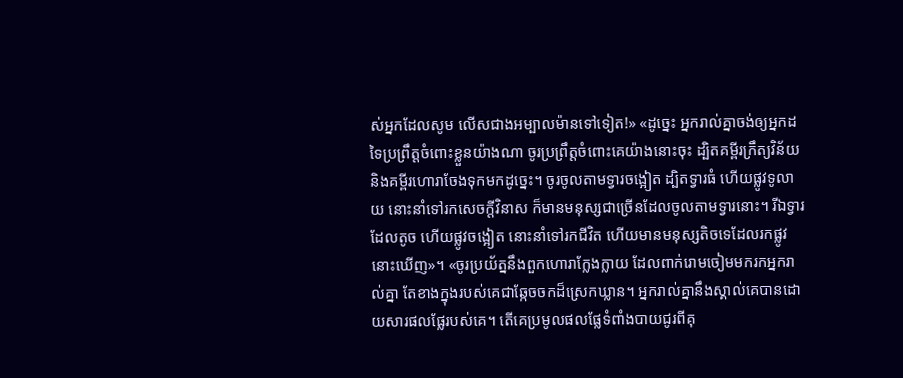ស់អ្នកដែលសូម លើសជាងអម្បាលម៉ានទៅទៀត!» «ដូច្នេះ អ្នករាល់គ្នាចង់ឲ្យអ្នកដទៃប្រព្រឹត្តចំពោះខ្លួនយ៉ាងណា ចូរប្រព្រឹត្តចំពោះគេយ៉ាងនោះចុះ ដ្បិតគម្ពីរក្រឹត្យវិន័យ និងគម្ពីរហោរាចែងទុកមកដូច្នេះ។ ចូរចូលតាមទ្វារចង្អៀត ដ្បិតទ្វារធំ ហើយផ្លូវទូលាយ នោះនាំទៅរកសេចក្តីវិនាស ក៏មានមនុស្សជាច្រើនដែលចូលតាមទ្វារនោះ។ រីឯទ្វារដែលតូច ហើយផ្លូវចង្អៀត នោះនាំទៅរកជីវិត ហើយមានមនុស្សតិចទេដែលរកផ្លូវនោះឃើញ»។ «ចូរប្រយ័ត្ននឹងពួកហោរាក្លែងក្លាយ ដែលពាក់រោមចៀមមករកអ្នករាល់គ្នា តែខាងក្នុងរបស់គេជាឆ្កែចចកដ៏ស្រេកឃ្លាន។ អ្នករាល់គ្នានឹងស្គាល់គេបានដោយសារផលផ្លែរបស់គេ។ តើគេប្រមូលផលផ្លែទំពាំងបាយជូរពីគុ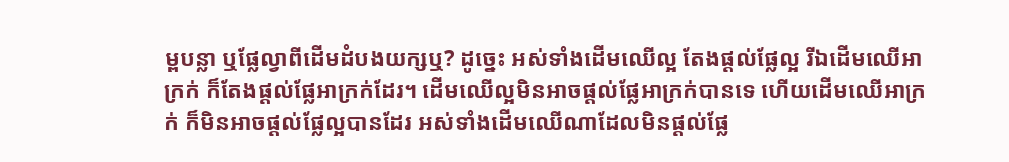ម្ពបន្លា ឬផ្លែល្វាពីដើមដំបងយក្សឬ? ដូចេ្នះ អស់ទាំងដើមឈើល្អ តែងផ្តល់ផ្លែល្អ រីឯដើមឈើអាក្រក់ ក៏តែងផ្តល់ផ្លែអាក្រក់ដែរ។ ដើមឈើល្អមិនអាចផ្តល់ផ្លែអាក្រក់បានទេ ហើយដើមឈើអាក្រក់ ក៏មិនអាចផ្តល់ផ្លែល្អបានដែរ អស់ទាំងដើមឈើណាដែលមិនផ្តល់ផ្លែ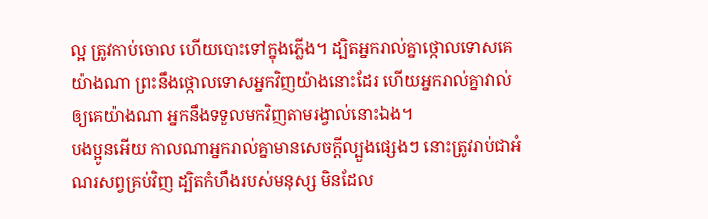ល្អ ត្រូវកាប់ចោល ហើយបោះទៅក្នុងភ្លើង។ ដ្បិតអ្នករាល់គ្នាថ្កោលទោសគេយ៉ាងណា ព្រះនឹងថ្កោលទោសអ្នកវិញយ៉ាងនោះដែរ ហើយអ្នករាល់គ្នាវាល់ឲ្យគេយ៉ាងណា អ្នកនឹងទទួលមកវិញតាមរង្វាល់នោះឯង។
បងប្អូនអើយ កាលណាអ្នករាល់គ្នាមានសេចក្តីល្បួងផ្សេងៗ នោះត្រូវរាប់ជាអំណរសព្វគ្រប់វិញ ដ្បិតកំហឹងរបស់មនុស្ស មិនដែល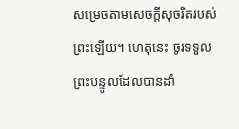សម្រេចតាមសេចក្ដីសុចរិតរបស់ព្រះឡើយ។ ហេតុនេះ ចូរទទួលព្រះបន្ទូលដែលបានដាំ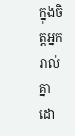ក្នុងចិត្តអ្នករាល់គ្នា ដោ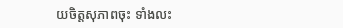យចិត្តសុភាពចុះ ទាំងលះ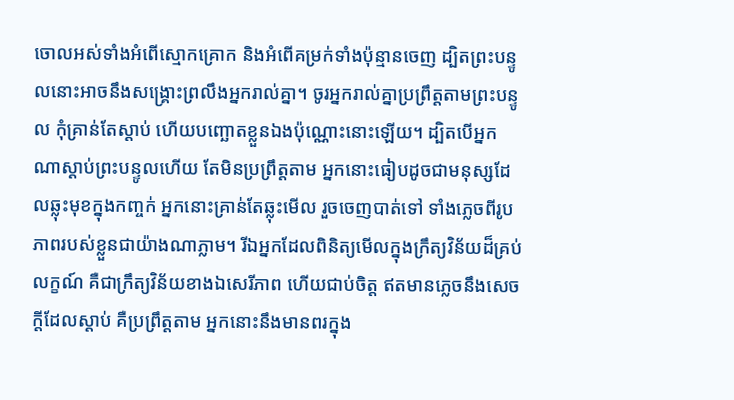ចោលអស់ទាំងអំពើស្មោកគ្រោក និងអំពើគម្រក់ទាំងប៉ុន្មានចេញ ដ្បិតព្រះបន្ទូលនោះអាចនឹងសង្គ្រោះព្រលឹងអ្នករាល់គ្នា។ ចូរអ្នករាល់គ្នាប្រព្រឹត្តតាមព្រះបន្ទូល កុំគ្រាន់តែស្តាប់ ហើយបញ្ឆោតខ្លួនឯងប៉ុណ្ណោះនោះឡើយ។ ដ្បិតបើអ្នកណាស្តាប់ព្រះបន្ទូលហើយ តែមិនប្រព្រឹត្តតាម អ្នកនោះធៀបដូចជាមនុស្សដែលឆ្លុះមុខក្នុងកញ្ចក់ អ្នកនោះគ្រាន់តែឆ្លុះមើល រួចចេញបាត់ទៅ ទាំងភ្លេចពីរូបភាពរបស់ខ្លួនជាយ៉ាងណាភ្លាម។ រីឯអ្នកដែលពិនិត្យមើលក្នុងក្រឹត្យវិន័យដ៏គ្រប់លក្ខណ៍ គឺជាក្រឹត្យវិន័យខាងឯសេរីភាព ហើយជាប់ចិត្ត ឥតមានភ្លេចនឹងសេចក្ដីដែលស្តាប់ គឺប្រព្រឹត្តតាម អ្នកនោះនឹងមានពរក្នុង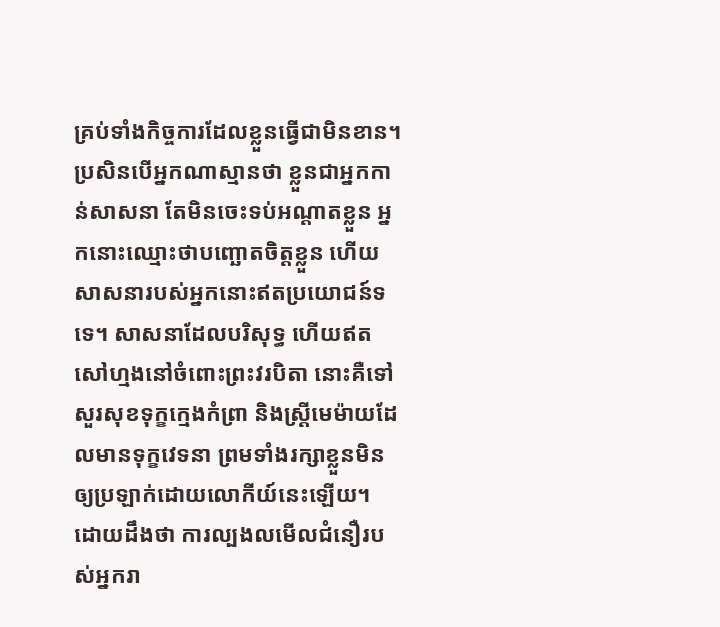គ្រប់ទាំងកិច្ចការដែលខ្លួនធ្វើជាមិនខាន។ ប្រសិនបើអ្នកណាស្មានថា ខ្លួនជាអ្នកកាន់សាសនា តែមិនចេះទប់អណ្តាតខ្លួន អ្នកនោះឈ្មោះថាបញ្ឆោតចិត្តខ្លួន ហើយសាសនារបស់អ្នកនោះឥតប្រយោជន៍ទទេ។ សាសនាដែលបរិសុទ្ធ ហើយឥតសៅហ្មងនៅចំពោះព្រះវរបិតា នោះគឺទៅសួរសុខទុក្ខក្មេងកំព្រា និងស្ត្រីមេម៉ាយដែលមានទុក្ខវេទនា ព្រមទាំងរក្សាខ្លួនមិនឲ្យប្រឡាក់ដោយលោកីយ៍នេះឡើយ។ ដោយដឹងថា ការល្បងលមើលជំនឿរបស់អ្នករា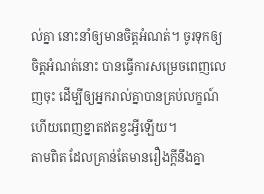ល់គ្នា នោះនាំឲ្យមានចិត្តអំណត់។ ចូរទុកឲ្យចិត្តអំណត់នោះ បានធ្វើការសម្រេចពេញលេញចុះ ដើម្បីឲ្យអ្នករាល់គ្នាបានគ្រប់លក្ខណ៍ ហើយពេញខ្នាតឥតខ្វះអ្វីឡើយ។
តាមពិត ដែលគ្រាន់តែមានរឿងក្តីនឹងគ្នា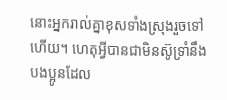នោះអ្នករាល់គ្នាខុសទាំងស្រុងរួចទៅហើយ។ ហេតុអ្វីបានជាមិនស៊ូទ្រាំនឹងបងប្អូនដែល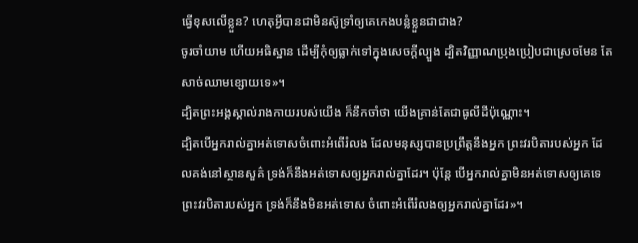ធ្វើខុសលើខ្លួន? ហេតុអ្វីបានជាមិនស៊ូទ្រាំឲ្យគេកេងបន្លំខ្លួនជាជាង?
ចូរចាំយាម ហើយអធិស្ឋាន ដើម្បីកុំឲ្យធ្លាក់ទៅក្នុងសេចក្តីល្បួង ដ្បិតវិញ្ញាណប្រុងប្រៀបជាស្រេចមែន តែសាច់ឈាមខ្សោយទេ»។
ដ្បិតព្រះអង្គស្គាល់រាងកាយរបស់យើង ក៏នឹកចាំថា យើងគ្រាន់តែជាធូលីដីប៉ុណ្ណោះ។
ដ្បិតបើអ្នករាល់គ្នាអត់ទោសចំពោះអំពើរំលង ដែលមនុស្សបានប្រព្រឹត្តនឹងអ្នក ព្រះវរបិតារបស់អ្នក ដែលគង់នៅស្ថានសួគ៌ ទ្រង់ក៏នឹងអត់ទោសឲ្យអ្នករាល់គ្នាដែរ។ ប៉ុន្តែ បើអ្នករាល់គ្នាមិនអត់ទោសឲ្យគេទេ ព្រះវរបិតារបស់អ្នក ទ្រង់ក៏នឹងមិនអត់ទោស ចំពោះអំពើរំលងឲ្យអ្នករាល់គ្នាដែរ»។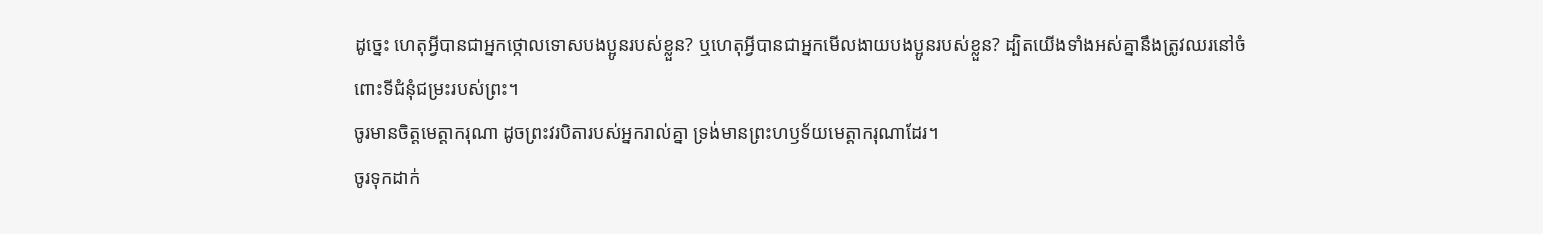ដូច្នេះ ហេតុអ្វីបានជាអ្នកថ្កោលទោសបងប្អូនរបស់ខ្លួន? ឬហេតុអ្វីបានជាអ្នកមើលងាយបងប្អូនរបស់ខ្លួន? ដ្បិតយើងទាំងអស់គ្នានឹងត្រូវឈរនៅចំពោះទីជំនុំជម្រះរបស់ព្រះ។
ចូរមានចិត្តមេត្តាករុណា ដូចព្រះវរបិតារបស់អ្នករាល់គ្នា ទ្រង់មានព្រះហឫទ័យមេត្តាករុណាដែរ។
ចូរទុកដាក់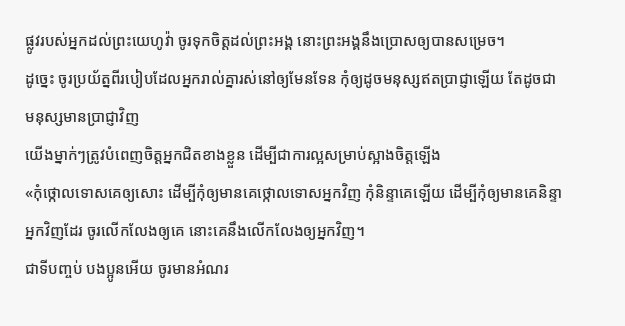ផ្លូវរបស់អ្នកដល់ព្រះយេហូវ៉ា ចូរទុកចិត្តដល់ព្រះអង្គ នោះព្រះអង្គនឹងប្រោសឲ្យបានសម្រេច។
ដូច្នេះ ចូរប្រយ័ត្នពីរបៀបដែលអ្នករាល់គ្នារស់នៅឲ្យមែនទែន កុំឲ្យដូចមនុស្សឥតប្រាជ្ញាឡើយ តែដូចជាមនុស្សមានប្រាជ្ញាវិញ
យើងម្នាក់ៗត្រូវបំពេញចិត្តអ្នកជិតខាងខ្លួន ដើម្បីជាការល្អសម្រាប់ស្អាងចិត្តឡើង
«កុំថ្កោលទោសគេឲ្យសោះ ដើម្បីកុំឲ្យមានគេថ្កោលទោសអ្នកវិញ កុំនិន្ទាគេឡើយ ដើម្បីកុំឲ្យមានគេនិន្ទាអ្នកវិញដែរ ចូរលើកលែងឲ្យគេ នោះគេនឹងលើកលែងឲ្យអ្នកវិញ។
ជាទីបញ្ចប់ បងប្អូនអើយ ចូរមានអំណរ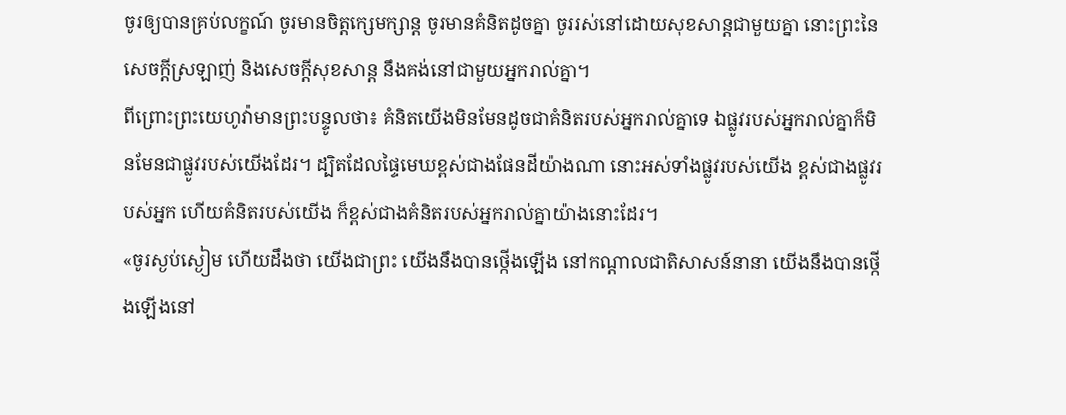ចូរឲ្យបានគ្រប់លក្ខណ៍ ចូរមានចិត្តក្សេមក្សាន្ត ចូរមានគំនិតដូចគ្នា ចូររស់នៅដោយសុខសាន្តជាមួយគ្នា នោះព្រះនៃសេចក្តីស្រឡាញ់ និងសេចក្តីសុខសាន្ត នឹងគង់នៅជាមួយអ្នករាល់គ្នា។
ពីព្រោះព្រះយេហូវ៉ាមានព្រះបន្ទូលថា៖ គំនិតយើងមិនមែនដូចជាគំនិតរបស់អ្នករាល់គ្នាទេ ឯផ្លូវរបស់អ្នករាល់គ្នាក៏មិនមែនជាផ្លូវរបស់យើងដែរ។ ដ្បិតដែលផ្ទៃមេឃខ្ពស់ជាងផែនដីយ៉ាងណា នោះអស់ទាំងផ្លូវរបស់យើង ខ្ពស់ជាងផ្លូវរបស់អ្នក ហើយគំនិតរបស់យើង ក៏ខ្ពស់ជាងគំនិតរបស់អ្នករាល់គ្នាយ៉ាងនោះដែរ។
«ចូរស្ងប់ស្ងៀម ហើយដឹងថា យើងជាព្រះ យើងនឹងបានថ្កើងឡើង នៅកណ្ដាលជាតិសាសន៍នានា យើងនឹងបានថ្កើងឡើងនៅ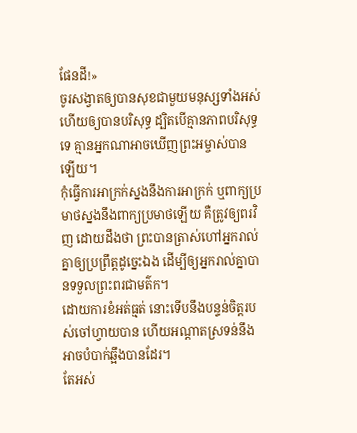ផែនដី!»
ចូរសង្វាតឲ្យបានសុខជាមួយមនុស្សទាំងអស់ ហើយឲ្យបានបរិសុទ្ធ ដ្បិតបើគ្មានភាពបរិសុទ្ធទេ គ្មានអ្នកណាអាចឃើញព្រះអម្ចាស់បានឡើយ។
កុំធ្វើការអាក្រក់ស្នងនឹងការអាក្រក់ ឬពាក្យប្រមាថស្នងនឹងពាក្យប្រមាថឡើយ គឺត្រូវឲ្យពរវិញ ដោយដឹងថា ព្រះបានត្រាស់ហៅអ្នករាល់គ្នាឲ្យប្រព្រឹត្តដូច្នេះឯង ដើម្បីឲ្យអ្នករាល់គ្នាបានទទួលព្រះពរជាមត៌ក។
ដោយការខំអត់ធ្មត់ នោះទើបនឹងបន្ទន់ចិត្តរបស់ចៅហ្វាយបាន ហើយអណ្ដាតស្រទន់នឹងអាចបំបាក់ឆ្អឹងបានដែរ។
តែអស់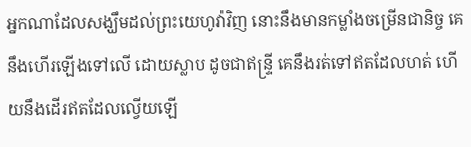អ្នកណាដែលសង្ឃឹមដល់ព្រះយេហូវ៉ាវិញ នោះនឹងមានកម្លាំងចម្រើនជានិច្ច គេនឹងហើរឡើងទៅលើ ដោយស្លាប ដូចជាឥន្ទ្រី គេនឹងរត់ទៅឥតដែលហត់ ហើយនឹងដើរឥតដែលល្វើយឡើ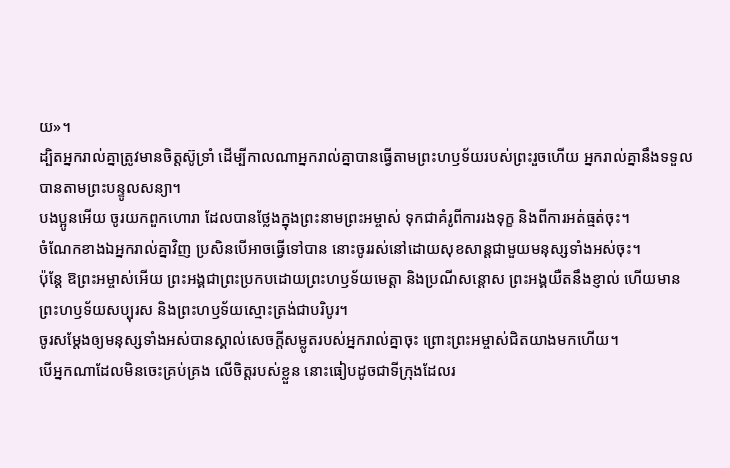យ»។
ដ្បិតអ្នករាល់គ្នាត្រូវមានចិត្តស៊ូទ្រាំ ដើម្បីកាលណាអ្នករាល់គ្នាបានធ្វើតាមព្រះហឫទ័យរបស់ព្រះរួចហើយ អ្នករាល់គ្នានឹងទទួលបានតាមព្រះបន្ទូលសន្យា។
បងប្អូនអើយ ចូរយកពួកហោរា ដែលបានថ្លែងក្នុងព្រះនាមព្រះអម្ចាស់ ទុកជាគំរូពីការរងទុក្ខ និងពីការអត់ធ្មត់ចុះ។
ចំណែកខាងឯអ្នករាល់គ្នាវិញ ប្រសិនបើអាចធ្វើទៅបាន នោះចូររស់នៅដោយសុខសាន្តជាមួយមនុស្សទាំងអស់ចុះ។
ប៉ុន្ដែ ឱព្រះអម្ចាស់អើយ ព្រះអង្គជាព្រះប្រកបដោយព្រះហឫទ័យមេត្តា និងប្រណីសន្ដោស ព្រះអង្គយឺតនឹងខ្ញាល់ ហើយមានព្រះហឫទ័យសប្បុរស និងព្រះហឫទ័យស្មោះត្រង់ជាបរិបូរ។
ចូរសម្តែងឲ្យមនុស្សទាំងអស់បានស្គាល់សេចក្ដីសម្លូតរបស់អ្នករាល់គ្នាចុះ ព្រោះព្រះអម្ចាស់ជិតយាងមកហើយ។
បើអ្នកណាដែលមិនចេះគ្រប់គ្រង លើចិត្តរបស់ខ្លួន នោះធៀបដូចជាទីក្រុងដែលរ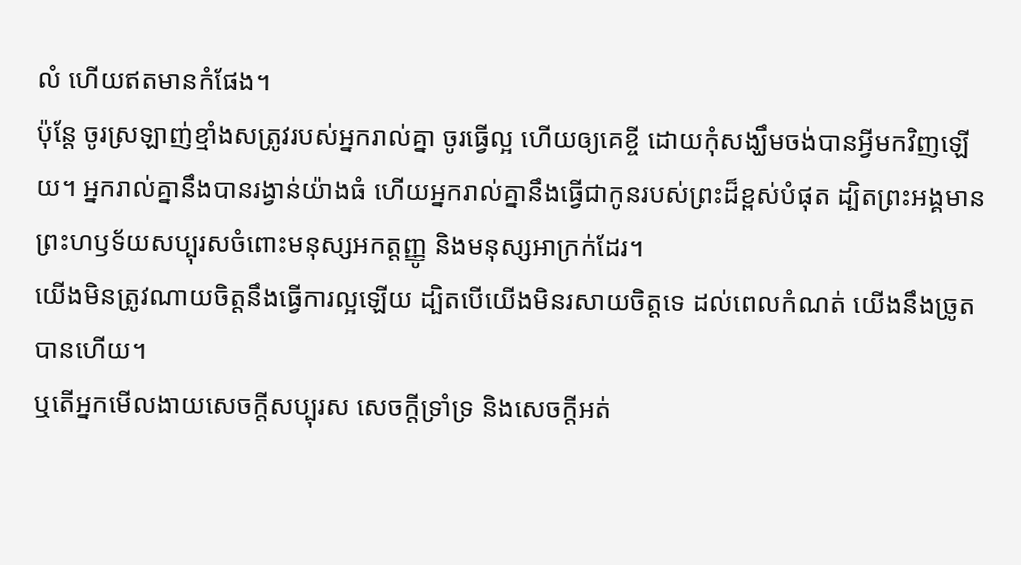លំ ហើយឥតមានកំផែង។
ប៉ុន្ដែ ចូរស្រឡាញ់ខ្មាំងសត្រូវរបស់អ្នករាល់គ្នា ចូរធ្វើល្អ ហើយឲ្យគេខ្ចី ដោយកុំសង្ឃឹមចង់បានអ្វីមកវិញឡើយ។ អ្នករាល់គ្នានឹងបានរង្វាន់យ៉ាងធំ ហើយអ្នករាល់គ្នានឹងធ្វើជាកូនរបស់ព្រះដ៏ខ្ពស់បំផុត ដ្បិតព្រះអង្គមានព្រះហឫទ័យសប្បុរសចំពោះមនុស្សអកត្តញ្ញូ និងមនុស្សអាក្រក់ដែរ។
យើងមិនត្រូវណាយចិត្តនឹងធ្វើការល្អឡើយ ដ្បិតបើយើងមិនរសាយចិត្តទេ ដល់ពេលកំណត់ យើងនឹងច្រូតបានហើយ។
ឬតើអ្នកមើលងាយសេចក្តីសប្បុរស សេចក្តីទ្រាំទ្រ និងសេចក្តីអត់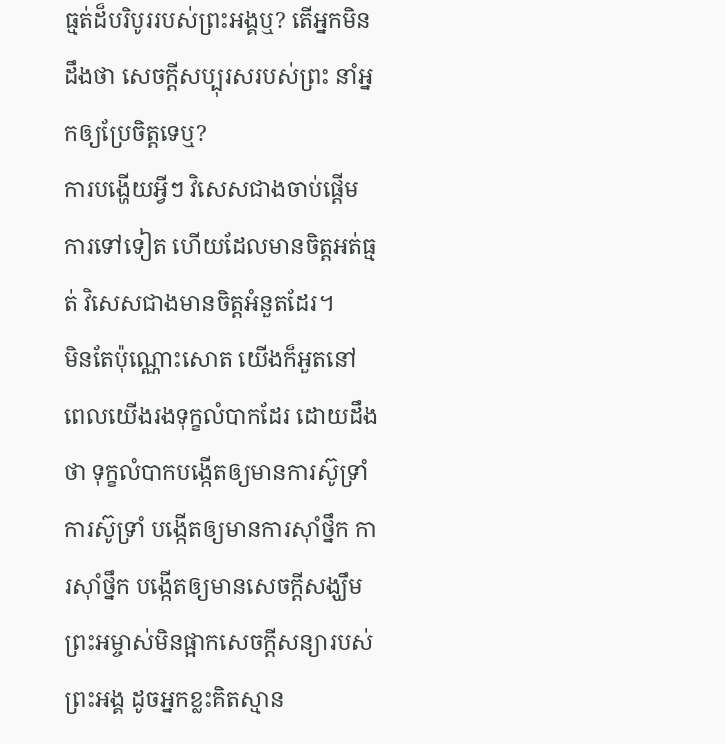ធ្មត់ដ៏បរិបូររបស់ព្រះអង្គឬ? តើអ្នកមិនដឹងថា សេចក្តីសប្បុរសរបស់ព្រះ នាំអ្នកឲ្យប្រែចិត្តទេឬ?
ការបង្ហើយអ្វីៗ វិសេសជាងចាប់ផ្តើមការទៅទៀត ហើយដែលមានចិត្តអត់ធ្មត់ វិសេសជាងមានចិត្តអំនួតដែរ។
មិនតែប៉ុណ្ណោះសោត យើងក៏អួតនៅពេលយើងរងទុក្ខលំបាកដែរ ដោយដឹងថា ទុក្ខលំបាកបង្កើតឲ្យមានការស៊ូទ្រាំ ការស៊ូទ្រាំ បង្កើតឲ្យមានការស៊ាំថ្នឹក ការស៊ាំថ្នឹក បង្កើតឲ្យមានសេចក្តីសង្ឃឹម
ព្រះអម្ចាស់មិនផ្អាកសេចក្ដីសន្យារបស់ព្រះអង្គ ដូចអ្នកខ្លះគិតស្មាន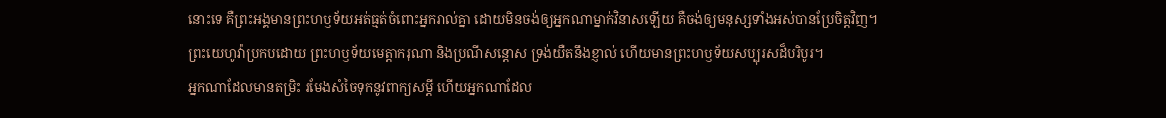នោះទេ គឺព្រះអង្គមានព្រះហឫទ័យអត់ធ្មត់ចំពោះអ្នករាល់គ្នា ដោយមិនចង់ឲ្យអ្នកណាម្នាក់វិនាសឡើយ គឺចង់ឲ្យមនុស្សទាំងអស់បានប្រែចិត្តវិញ។
ព្រះយេហូវ៉ាប្រកបដោយ ព្រះហឫទ័យមេត្តាករុណា និងប្រណីសន្ដោស ទ្រង់យឺតនឹងខ្ញាល់ ហើយមានព្រះហឫទ័យសប្បុរសដ៏បរិបូរ។
អ្នកណាដែលមានតម្រិះ រមែងសំចៃទុកនូវពាក្យសម្ដី ហើយអ្នកណាដែល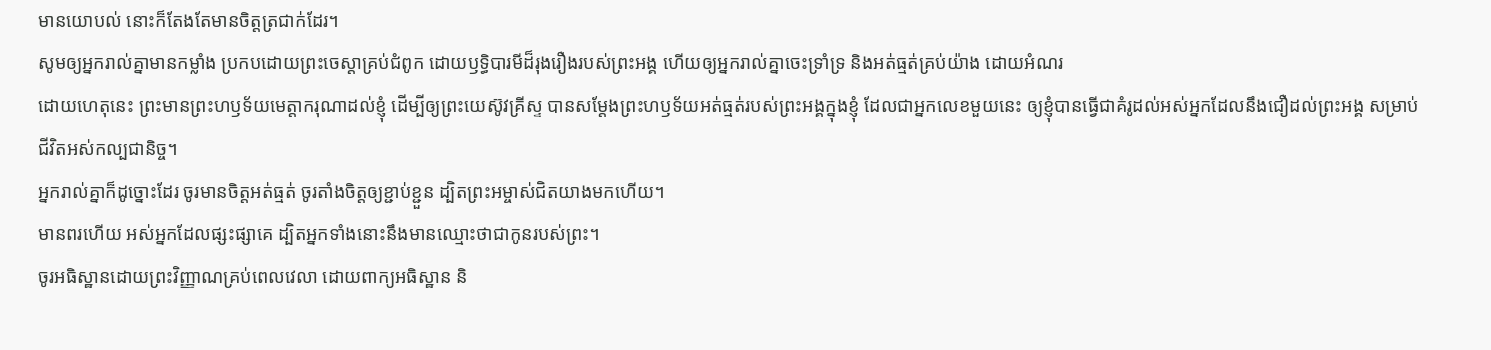មានយោបល់ នោះក៏តែងតែមានចិត្តត្រជាក់ដែរ។
សូមឲ្យអ្នករាល់គ្នាមានកម្លាំង ប្រកបដោយព្រះចេស្ដាគ្រប់ជំពូក ដោយឫទ្ធិបារមីដ៏រុងរឿងរបស់ព្រះអង្គ ហើយឲ្យអ្នករាល់គ្នាចេះទ្រាំទ្រ និងអត់ធ្មត់គ្រប់យ៉ាង ដោយអំណរ
ដោយហេតុនេះ ព្រះមានព្រះហឫទ័យមេត្តាករុណាដល់ខ្ញុំ ដើម្បីឲ្យព្រះយេស៊ូវគ្រីស្ទ បានសម្តែងព្រះហឫទ័យអត់ធ្មត់របស់ព្រះអង្គក្នុងខ្ញុំ ដែលជាអ្នកលេខមួយនេះ ឲ្យខ្ញុំបានធ្វើជាគំរូដល់អស់អ្នកដែលនឹងជឿដល់ព្រះអង្គ សម្រាប់ជីវិតអស់កល្បជានិច្ច។
អ្នករាល់គ្នាក៏ដូច្នោះដែរ ចូរមានចិត្តអត់ធ្មត់ ចូរតាំងចិត្តឲ្យខ្ជាប់ខ្ជួន ដ្បិតព្រះអម្ចាស់ជិតយាងមកហើយ។
មានពរហើយ អស់អ្នកដែលផ្សះផ្សាគេ ដ្បិតអ្នកទាំងនោះនឹងមានឈ្មោះថាជាកូនរបស់ព្រះ។
ចូរអធិស្ឋានដោយព្រះវិញ្ញាណគ្រប់ពេលវេលា ដោយពាក្យអធិស្ឋាន និ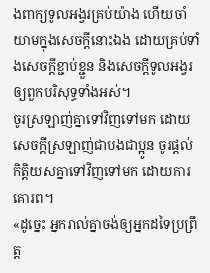ងពាក្យទូលអង្វរគ្រប់យ៉ាង ហើយចាំយាមក្នុងសេចក្តីនោះឯង ដោយគ្រប់ទាំងសេចក្តីខ្ជាប់ខ្ជួន និងសេចក្តីទូលអង្វរឲ្យពួកបរិសុទ្ធទាំងអស់។
ចូរស្រឡាញ់គ្នាទៅវិញទៅមក ដោយសេចក្ដីស្រឡាញ់ជាបងជាប្អូន ចូរផ្តល់កិត្តិយសគ្នាទៅវិញទៅមក ដោយការគោរព។
«ដូច្នេះ អ្នករាល់គ្នាចង់ឲ្យអ្នកដទៃប្រព្រឹត្ត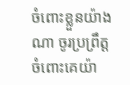ចំពោះខ្លួនយ៉ាងណា ចូរប្រព្រឹត្តចំពោះគេយ៉ា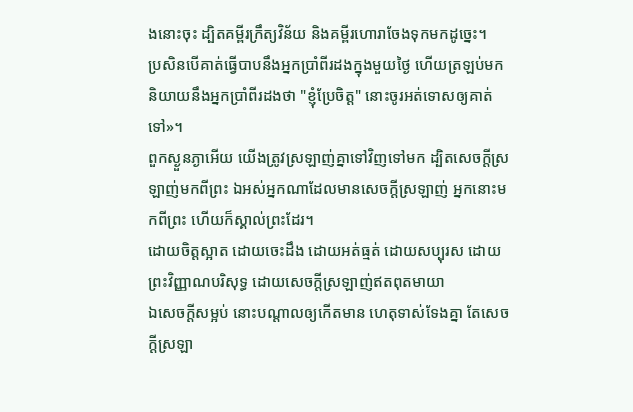ងនោះចុះ ដ្បិតគម្ពីរក្រឹត្យវិន័យ និងគម្ពីរហោរាចែងទុកមកដូច្នេះ។
ប្រសិនបើគាត់ធ្វើបាបនឹងអ្នកប្រាំពីរដងក្នុងមួយថ្ងៃ ហើយត្រឡប់មកនិយាយនឹងអ្នកប្រាំពីរដងថា "ខ្ញុំប្រែចិត្ត" នោះចូរអត់ទោសឲ្យគាត់ទៅ»។
ពួកស្ងួនភ្ងាអើយ យើងត្រូវស្រឡាញ់គ្នាទៅវិញទៅមក ដ្បិតសេចក្ដីស្រឡាញ់មកពីព្រះ ឯអស់អ្នកណាដែលមានសេចក្ដីស្រឡាញ់ អ្នកនោះមកពីព្រះ ហើយក៏ស្គាល់ព្រះដែរ។
ដោយចិត្តស្អាត ដោយចេះដឹង ដោយអត់ធ្មត់ ដោយសប្បុរស ដោយព្រះវិញ្ញាណបរិសុទ្ធ ដោយសេចក្តីស្រឡាញ់ឥតពុតមាយា
ឯសេចក្ដីសម្អប់ នោះបណ្ដាលឲ្យកើតមាន ហេតុទាស់ទែងគ្នា តែសេចក្ដីស្រឡា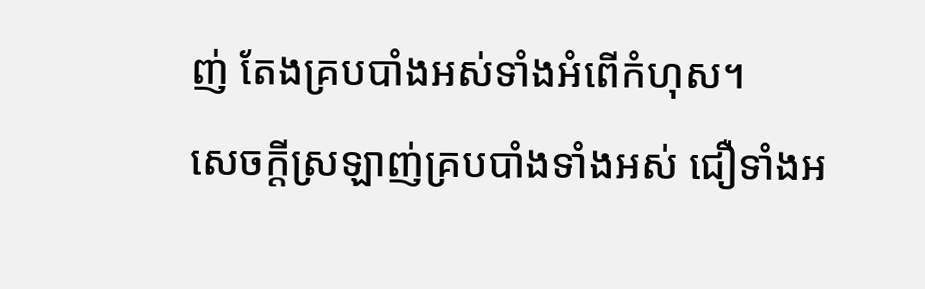ញ់ តែងគ្របបាំងអស់ទាំងអំពើកំហុស។
សេចក្ដីស្រឡាញ់គ្របបាំងទាំងអស់ ជឿទាំងអ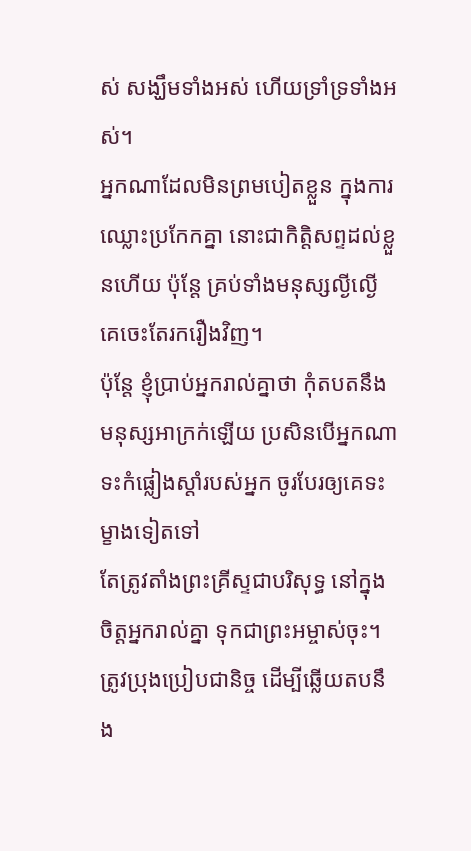ស់ សង្ឃឹមទាំងអស់ ហើយទ្រាំទ្រទាំងអស់។
អ្នកណាដែលមិនព្រមបៀតខ្លួន ក្នុងការឈ្លោះប្រកែកគ្នា នោះជាកិត្តិសព្ទដល់ខ្លួនហើយ ប៉ុន្តែ គ្រប់ទាំងមនុស្សល្ងីល្ងើ គេចេះតែរករឿងវិញ។
ប៉ុន្តែ ខ្ញុំប្រាប់អ្នករាល់គ្នាថា កុំតបតនឹងមនុស្សអាក្រក់ឡើយ ប្រសិនបើអ្នកណាទះកំផ្លៀងស្តាំរបស់អ្នក ចូរបែរឲ្យគេទះម្ខាងទៀតទៅ
តែត្រូវតាំងព្រះគ្រីស្ទជាបរិសុទ្ធ នៅក្នុងចិត្តអ្នករាល់គ្នា ទុកជាព្រះអម្ចាស់ចុះ។ ត្រូវប្រុងប្រៀបជានិច្ច ដើម្បីឆ្លើយតបនឹង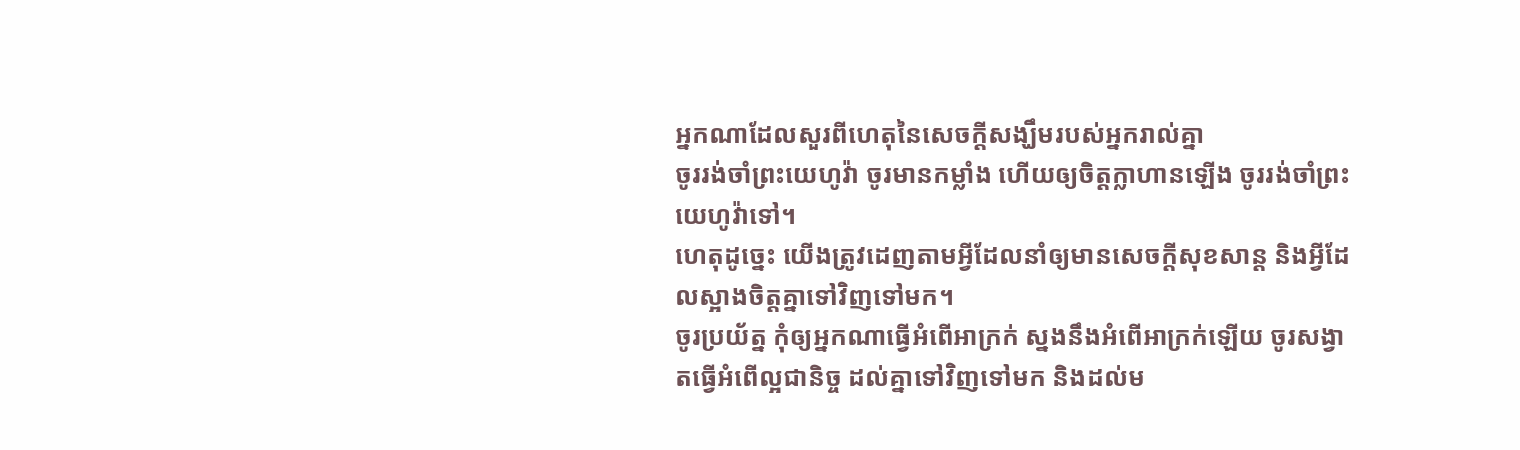អ្នកណាដែលសួរពីហេតុនៃសេចក្តីសង្ឃឹមរបស់អ្នករាល់គ្នា
ចូររង់ចាំព្រះយេហូវ៉ា ចូរមានកម្លាំង ហើយឲ្យចិត្តក្លាហានឡើង ចូររង់ចាំព្រះយេហូវ៉ាទៅ។
ហេតុដូច្នេះ យើងត្រូវដេញតាមអ្វីដែលនាំឲ្យមានសេចក្ដីសុខសាន្ត និងអ្វីដែលស្អាងចិត្តគ្នាទៅវិញទៅមក។
ចូរប្រយ័ត្ន កុំឲ្យអ្នកណាធ្វើអំពើអាក្រក់ ស្នងនឹងអំពើអាក្រក់ឡើយ ចូរសង្វាតធ្វើអំពើល្អជានិច្ច ដល់គ្នាទៅវិញទៅមក និងដល់ម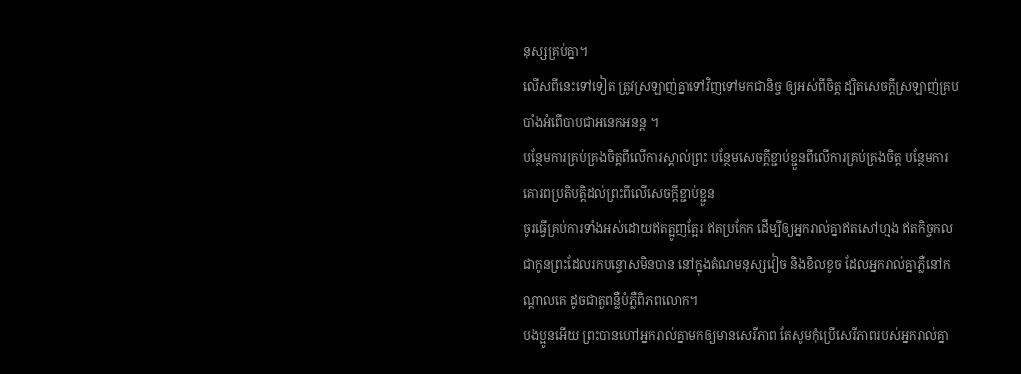នុស្សគ្រប់គ្នា។
លើសពីនេះទៅទៀត ត្រូវស្រឡាញ់គ្នាទៅវិញទៅមកជានិច្ច ឲ្យអស់ពីចិត្ត ដ្បិតសេចក្តីស្រឡាញ់គ្របបាំងអំពើបាបជាអនេកអនន្ត ។
បន្ថែមការគ្រប់គ្រងចិត្តពីលើការស្គាល់ព្រះ បន្ថែមសេចក្ដីខ្ជាប់ខ្ជួនពីលើការគ្រប់គ្រងចិត្ត បន្ថែមការគោរពប្រតិបត្តិដល់ព្រះពីលើសេចក្ដីខ្ជាប់ខ្ជួន
ចូរធ្វើគ្រប់ការទាំងអស់ដោយឥតត្អូញត្អែរ ឥតប្រកែក ដើម្បីឲ្យអ្នករាល់គ្នាឥតសៅហ្មង ឥតកិច្ចកល ជាកូនព្រះដែលរកបន្ទោសមិនបាន នៅក្នុងតំណមនុស្សវៀច និងខិលខូច ដែលអ្នករាល់គ្នាភ្លឺនៅកណ្ដាលគេ ដូចជាតួពន្លឺបំភ្លឺពិភពលោក។
បងប្អូនអើយ ព្រះបានហៅអ្នករាល់គ្នាមកឲ្យមានសេរីភាព តែសូមកុំប្រើសេរីភាពរបស់អ្នករាល់គ្នា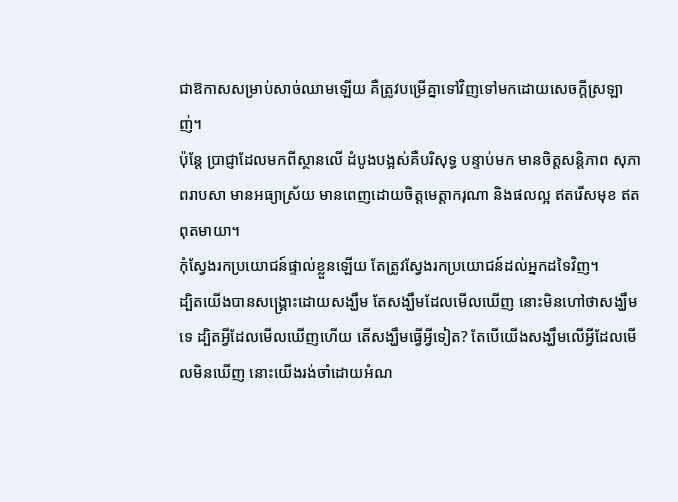ជាឱកាសសម្រាប់សាច់ឈាមឡើយ គឺត្រូវបម្រើគ្នាទៅវិញទៅមកដោយសេចក្ដីស្រឡាញ់។
ប៉ុន្តែ ប្រាជ្ញាដែលមកពីស្ថានលើ ដំបូងបង្អស់គឺបរិសុទ្ធ បន្ទាប់មក មានចិត្តសន្តិភាព សុភាពរាបសា មានអធ្យាស្រ័យ មានពេញដោយចិត្តមេត្តាករុណា និងផលល្អ ឥតរើសមុខ ឥតពុតមាយា។
កុំស្វែងរកប្រយោជន៍ផ្ទាល់ខ្លួនឡើយ តែត្រូវស្វែងរកប្រយោជន៍ដល់អ្នកដទៃវិញ។
ដ្បិតយើងបានសង្គ្រោះដោយសង្ឃឹម តែសង្ឃឹមដែលមើលឃើញ នោះមិនហៅថាសង្ឃឹមទេ ដ្បិតអ្វីដែលមើលឃើញហើយ តើសង្ឃឹមធ្វើអ្វីទៀត? តែបើយើងសង្ឃឹមលើអ្វីដែលមើលមិនឃើញ នោះយើងរង់ចាំដោយអំណ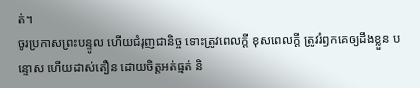ត់។
ចូរប្រកាសព្រះបន្ទូល ហើយជំរុញជានិច្ច ទោះត្រូវពេលក្ដី ខុសពេលក្តី ត្រូវរំឭកគេឲ្យដឹងខ្លួន បន្ទោស ហើយដាស់តឿន ដោយចិត្តអត់ធ្មត់ និ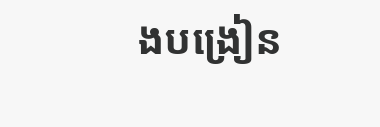ងបង្រៀន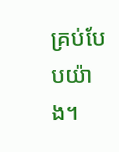គ្រប់បែបយ៉ាង។